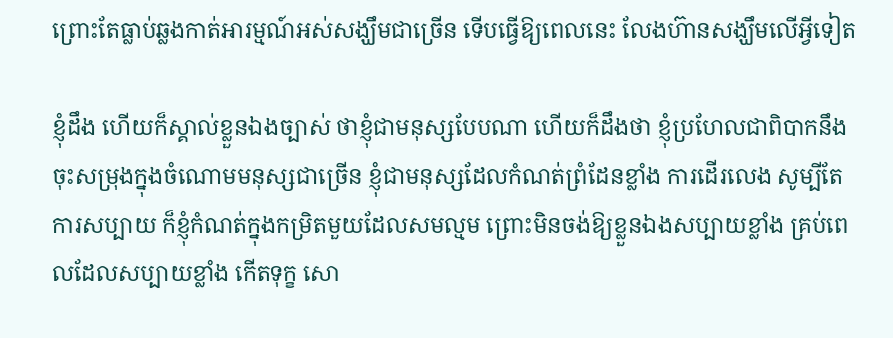ព្រោះតែធ្លាប់ឆ្លងកាត់អារម្មណ៍អស់សង្ឃឹមជាច្រើន ទើបធ្វើឱ្យពេលនេះ លែងហ៊ានសង្ឃឹមលើអ្វីទៀត

ខ្ញុំដឹង ហើយក៏ស្គាល់ខ្លួនឯងច្បាស់ ថាខ្ញុំជាមនុស្សបែបណា ហើយក៏ដឹងថា ខ្ញុំប្រហែលជាពិបាកនឹងចុះសម្រុងក្នុងចំណោមមនុស្សជាច្រើន ខ្ញុំជាមនុស្សដែលកំណត់ព្រំដែនខ្លាំង ការដើរលេង សូម្បីតែការសប្បាយ ក៏ខ្ញុំកំណត់ក្នុងកម្រិតមួយដែលសមល្មម ព្រោះមិនចង់ឱ្យខ្លួនឯងសប្បាយខ្លាំង គ្រប់ពេលដែលសប្បាយខ្លាំង កើតទុក្ខ សោ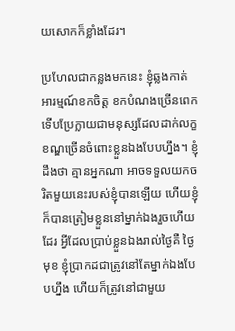យសោកក៏ខ្លាំងដែរ។

ប្រហែលជាកន្លងមកនេះ ខ្ញុំឆ្លងកាត់អារម្មណ៍ខកចិត្ត ខកបំណងច្រើនពេក ទើបប្រែក្លាយជាមនុស្សដែលដាក់លក្ខខណ្ឌច្រើនចំពោះខ្លួនឯងបែបហ្នឹង។ ខ្ញុំដឹងថា គ្មានអ្នកណា អាចទទួលយកចរិតមួយនេះរបស់ខ្ញុំបានឡើយ ហើយខ្ញុំក៏បានត្រៀមខ្លួននៅម្នាក់ឯងរួចហើយដែរ អ្វីដែលប្រាប់ខ្លួនឯងរាល់ថ្ងៃគឺ ថ្ងៃមុខ ខ្ញុំប្រាកដជាត្រូវនៅតែម្នាក់ឯងបែបហ្នឹង ហើយក៏ត្រូវនៅជាមួយ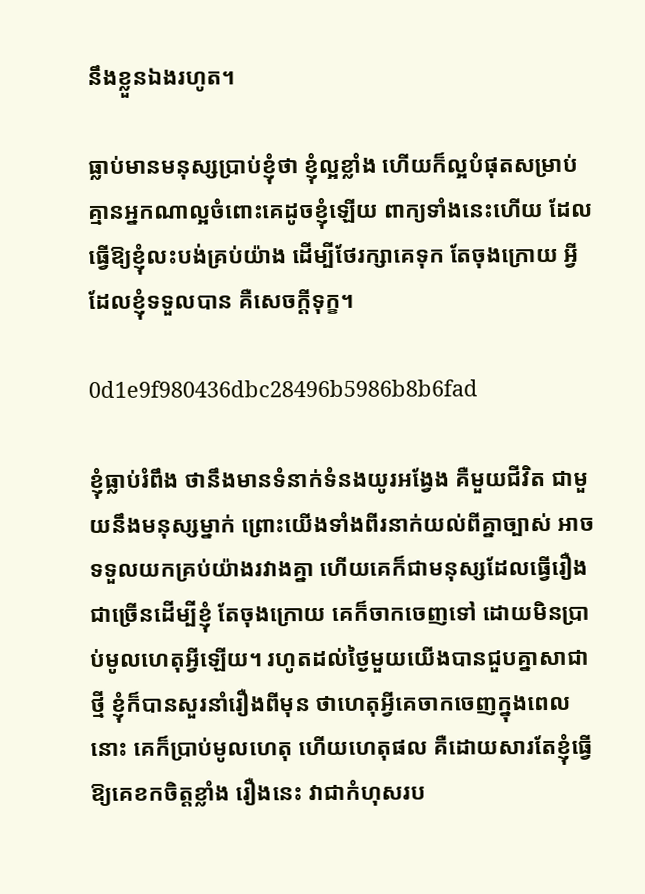នឹងខ្លួនឯងរហូត។

ធ្លាប់មានមនុស្សប្រាប់ខ្ញុំថា ខ្ញុំល្អខ្លាំង ហើយក៏ល្អបំផុតសម្រាប់ គ្មានអ្នកណាល្អចំពោះគេដូចខ្ញុំឡើយ ពាក្យទាំងនេះហើយ ដែលធ្វើឱ្យខ្ញុំលះបង់គ្រប់យ៉ាង ដើម្បីថែរក្សាគេទុក តែចុងក្រោយ អ្វីដែលខ្ញុំទទួលបាន គឺសេចក្ដីទុក្ខ។

0d1e9f980436dbc28496b5986b8b6fad

ខ្ញុំធ្លាប់រំពឹង ថានឹងមានទំនាក់ទំនងយូរអង្វែង គឺមួយជីវិត ជាមួយនឹងមនុស្សម្នាក់ ព្រោះយើងទាំងពីរនាក់យល់ពីគ្នាច្បាស់ អាចទទួលយកគ្រប់យ៉ាងរវាងគ្នា ហើយគេក៏ជាមនុស្សដែលធ្វើរឿងជាច្រើនដើម្បីខ្ញុំ តែចុងក្រោយ គេក៏ចាកចេញទៅ ដោយមិនប្រាប់មូលហេតុអ្វីឡើយ។ រហូតដល់ថ្ងៃមួយយើងបានជួបគ្នាសាជាថ្មី ខ្ញុំក៏បានសួរនាំរឿងពីមុន ថាហេតុអ្វីគេចាកចេញក្នុងពេលនោះ គេក៏ប្រាប់មូលហេតុ ហើយហេតុផល គឺដោយសារតែខ្ញុំធ្វើឱ្យគេខកចិត្តខ្លាំង រឿងនេះ វាជាកំហុសរប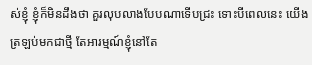ស់ខ្ញុំ ខ្ញុំក៏មិនដឹងថា គួរលុបលាងបែបណាទើបជ្រះ ទោះបីពេលនេះ យើងត្រឡប់មកជាថ្មី តែអារម្មណ៍ខ្ញុំនៅតែ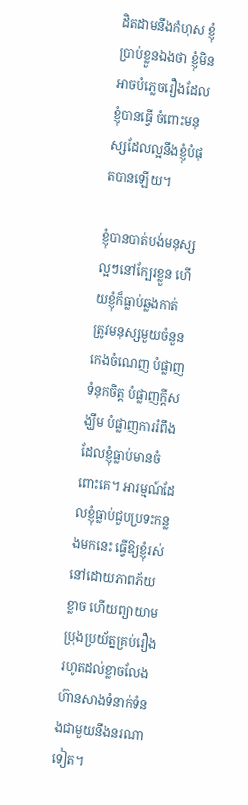ដិតដាមនឹងកំហុស ខ្ញុំប្រាប់ខ្លួនឯងថា ខ្ញុំមិនអាចបំភ្លេចរឿងដែលខ្ញុំបានធ្វើ ចំពោះមនុស្សដែលល្អនឹងខ្ញុំបំផុតបានឡើយ។

ខ្ញុំបានបាត់បង់មនុស្សល្អៗនៅក្បែរខ្លួន ហើយខ្ញុំក៏ធ្លាប់ឆ្លងកាត់ ត្រូវមនុស្សមួយចំនួន កេងចំណេញ បំផ្លាញទំនុកចិត្ត បំផ្លាញក្ដីសង្ឃឹម បំផ្លាញការរំពឹងដែលខ្ញុំធ្លាប់មានចំពោះគេ។ អារម្មណ៍ដែលខ្ញុំធ្លាប់ជួបប្រទះកន្លងមកនេះ ធ្វើឱ្យខ្ញុំរស់នៅដោយភាពភ័យខ្លាច ហើយព្យាយាមប្រុងប្រយ័ត្នគ្រប់រឿង រហូតដល់ខ្លាចលែងហ៊ានសាងទំនាក់ទំនងជាមួយនឹងនរណាទៀត។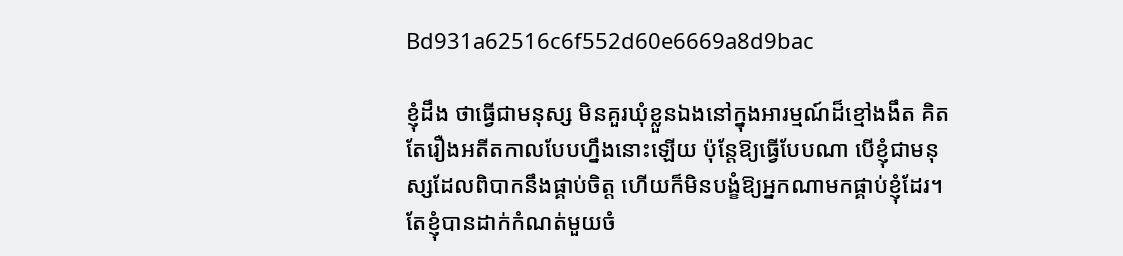Bd931a62516c6f552d60e6669a8d9bac

ខ្ញុំដឹង ថាធ្វើជាមនុស្ស មិនគួរឃុំខ្លួនឯងនៅក្នុងអារម្មណ៍ដ៏ខ្មៅងងឹត គិតតែរឿងអតីតកាលបែបហ្នឹងនោះឡើយ ប៉ុន្តែឱ្យធ្វើបែបណា បើខ្ញុំជាមនុស្សដែលពិបាកនឹងផ្គាប់ចិត្ត ហើយក៏មិនបង្ខំឱ្យអ្នកណាមកផ្គាប់ខ្ញុំដែរ។ តែខ្ញុំបានដាក់កំណត់មួយចំ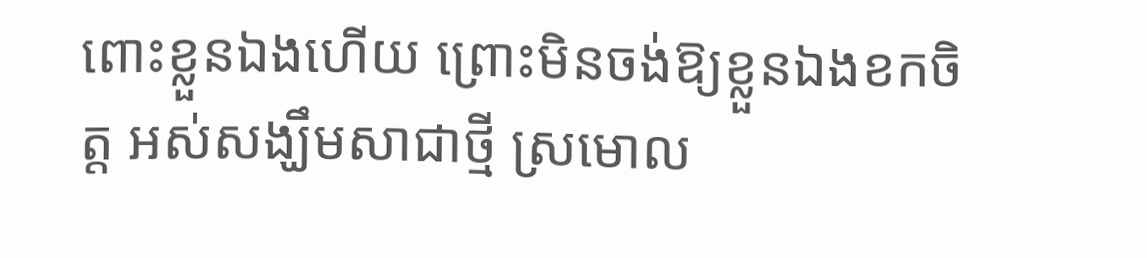ពោះខ្លួនឯងហើយ ព្រោះមិនចង់ឱ្យខ្លួនឯងខកចិត្ត អស់សង្ឃឹមសាជាថ្មី ស្រមោល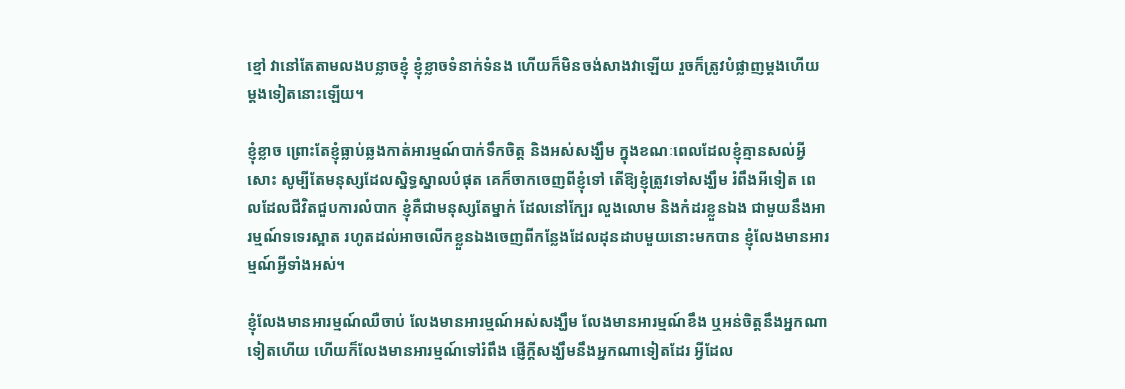ខ្មៅ វានៅតែតាមលងបន្លាចខ្ញុំ ខ្ញុំខ្លាចទំនាក់ទំនង ហើយក៏មិនចង់សាងវាឡើយ រួចក៏ត្រូវបំផ្លាញម្ដងហើយម្ដងទៀតនោះឡើយ។

ខ្ញុំខ្លាច ព្រោះតែខ្ញុំធ្លាប់ឆ្លងកាត់អារម្មណ៍បាក់ទឹកចិត្ត និងអស់សង្ឃឹម ក្នុងខណៈពេលដែលខ្ញុំគ្មានសល់អ្វីសោះ សូម្បីតែមនុស្សដែលស្និទ្ធស្នាលបំផុត គេក៏ចាកចេញពីខ្ញុំទៅ តើឱ្យខ្ញុំត្រូវទៅសង្ឃឹម រំពឹងអីទៀត ពេលដែលជីវិតជួបការលំបាក ខ្ញុំគឺជាមនុស្សតែម្នាក់ ដែលនៅក្បែរ លួងលោម និងកំដរខ្លួនឯង ជាមួយនឹងអារម្មណ៍ទទេរស្អាត រហូតដល់អាចលើកខ្លួនឯងចេញពីកន្លែងដែលដុនដាបមួយនោះមកបាន ខ្ញុំលែងមានអារម្មណ៍អ្វីទាំងអស់។

ខ្ញុំលែងមានអារម្មណ៍ឈឺចាប់ លែងមានអារម្មណ៍អស់សង្ឃឹម លែងមានអារម្មណ៍ខឹង ឬអន់ចិត្តនឹងអ្នកណាទៀតហើយ ហើយក៏លែងមានអារម្មណ៍ទៅរំពឹង ផ្ញើក្ដីសង្ឃឹមនឹងអ្នកណាទៀតដែរ អ្វីដែល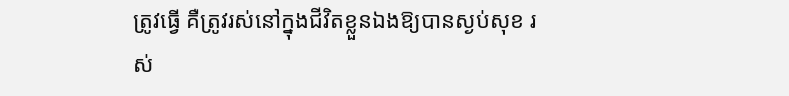ត្រូវធ្វើ គឺត្រូវរស់នៅក្នុងជីវិតខ្លួនឯងឱ្យបានស្ងប់សុខ រស់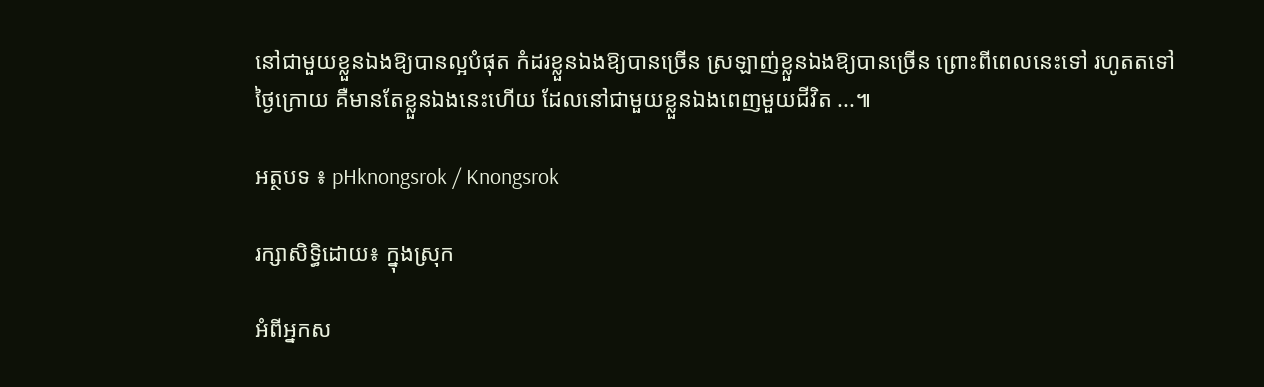នៅជាមួយខ្លួនឯងឱ្យបានល្អបំផុត កំដរខ្លួនឯងឱ្យបានច្រើន ស្រឡាញ់ខ្លួនឯងឱ្យបានច្រើន ព្រោះពីពេលនេះទៅ រហូតតទៅថ្ងៃក្រោយ គឺមានតែខ្លួនឯងនេះហើយ ដែលនៅជាមួយខ្លួនឯងពេញមួយជីវិត ...៕

អត្ថបទ ៖ pHknongsrok / Knongsrok

រក្សាសិទ្ធិដោយ៖ ក្នុងស្រុក

អំពីអ្នកស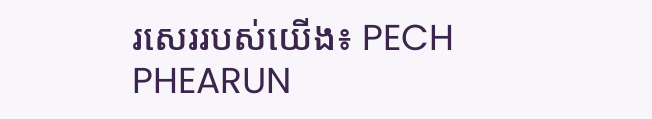រសេររបស់យើង៖ PECH PHEARUN